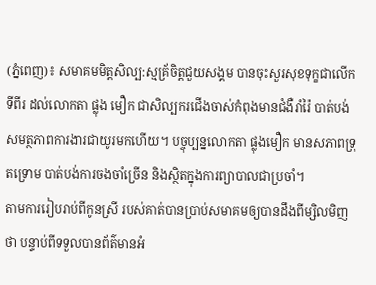(ភ្នំពេញ)៖ សមាគមមិត្តសិល្ប:ស្មគ្រ័ចិត្តជួយសង្គម បានចុះសួរសុខទុក្ខជាលើកទីពីរ ដល់លោកតា ផ្លុង មឿក ជាសិល្បករជើងចាស់កំពុងមានជំងឺរាំរ៉ៃ បាត់បង់សមត្ថភាពការងារជាយូរមកហើយ។ បច្ចុប្បន្នលោកតា ផ្លុងមឿក មានសភាពទ្រុតទ្រោម បាត់បង់ការចងចាំច្រើន និងស្ថិតក្នុងការព្យាបាលជាប្រចាំ។
តាមការរៀបរាប់ពីកូនស្រី របស់គាត់បានប្រាប់សមាគមឲ្យបានដឹងពីម្សិលមិញថា បន្ទាប់ពីទទួលបានព័ត៌មានអំ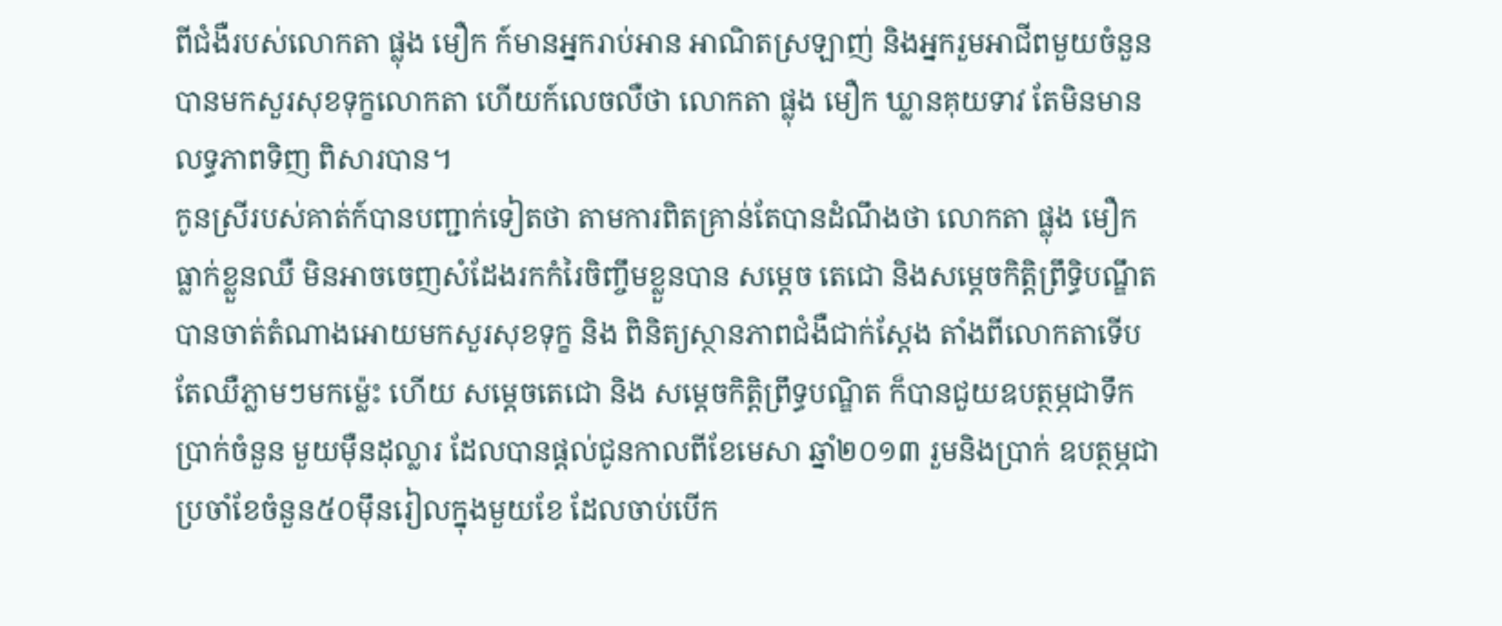ពីជំងឺរបស់លោកតា ផ្លុង មឿក ក៍មានអ្នករាប់អាន អាណិតស្រឡាញ់ និងអ្នករួមអាជីពមួយចំនួនបានមកសួរសុខទុក្ខលោកតា ហើយក៍លេចលឺថា លោកតា ផ្លុង មឿក ឃ្លានគុយទាវ តែមិនមានលទ្ធភាពទិញ ពិសារបាន។
កូនស្រីរបស់គាត់ក៍បានបញ្ជាក់ទៀតថា តាមការពិតគ្រាន់តែបានដំណឹងថា លោកតា ផ្លុង មឿក ធ្លាក់ខ្លួនឈឺ មិនអាចចេញសំដែងរកកំរៃចិញ្ចឹមខ្លួនបាន សម្តេច តេជោ និងសម្តេចកិត្តិព្រឹទ្ធិបណ្ឌឹត បានចាត់តំណាងអោយមកសួរសុខទុក្ខ និង ពិនិត្យស្ថានភាពជំងឺជាក់ស្តែង តាំងពីលោកតាទើបតែឈឺភ្លាមៗមកម្ល៉េះ ហើយ សម្តេចតេជោ និង សម្តេចកិត្តិព្រឹទ្ធបណ្ឌិត ក៏បានជួយឧបត្ថម្ភជាទឹកប្រាក់ចំនួន មួយម៉ឺនដុល្លារ ដែលបានផ្តល់ជូនកាលពីខែមេសា ឆ្នាំ២០១៣ រួមនិងប្រាក់ ឧបត្ថម្ភជាប្រចាំខែចំនួន៥០ម៉ឹនរៀលក្នុងមួយខែ ដែលចាប់បើក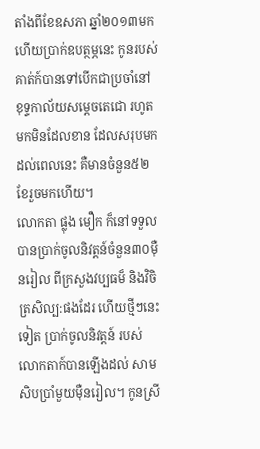តាំងពីខែឧសភា ឆ្នាំ២០១៣មក ហើយប្រាក់ឧបត្ថម្ភនេះ កូនរបស់គាត់ក៍បានទៅបើកជាប្រចាំនៅ ខុទ្ទកាល័យសម្តេចតេជោ រហូតមកមិនដែលខាន ដែលសរុបមកដល់ពេលនេះ គឺមានចំនួន៥២ខែរួចមកហើយ។
លោកតា ផ្លុង មឿក ក៏នៅទទួលបានប្រាក់ចូលនិវត្តន៍ចំនួន៣០ម៉ឺនរៀល ពីក្រសួងវប្បធម៏ និងវិចិត្រសិល្ប:ផងដែរ ហើយថ្មីៗនេះទៀត ប្រាក់ចូលនិវត្តន៍ របស់លោកតាក៍បានឡើងដល់ សាមសិបប្រាំមួយម៉ឺនរៀល។ កូនស្រី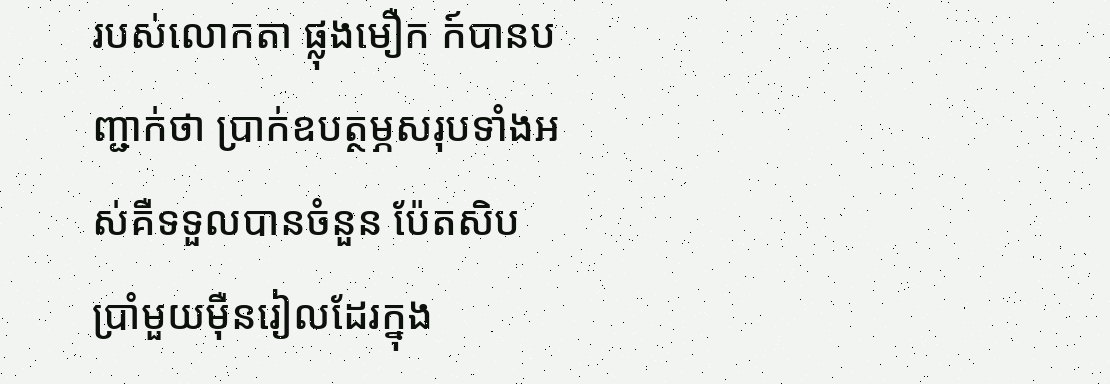របស់លោកតា ផ្លុងមឿក ក៍បានបញ្ជាក់ថា ប្រាក់ឧបត្ថម្ភសរុបទាំងអស់គឺទទួលបានចំនួន ប៉ែតសិបប្រាំមួយម៉ឺនរៀលដែរក្នុង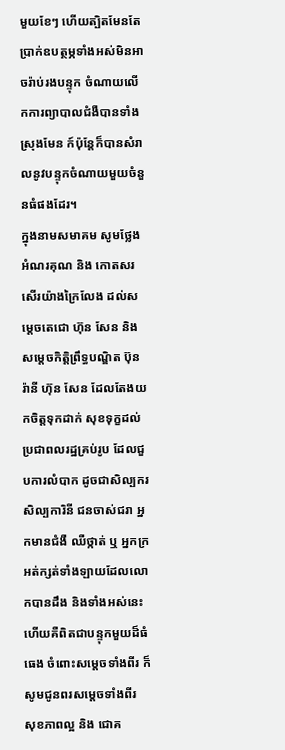មួយខែៗ ហើយត្បិតមែនតែប្រាក់ឧបត្ថម្ភទាំងអស់មិនអាចរ៉ាប់រងបន្ទុក ចំណាយលើកការព្យាបាលជំងឺបានទាំងស្រុងមែន ក៍ប៉ុន្តែក៏បានសំរាលនូវបន្ទុកចំណាយមួយចំនួនធំផងដែរ។
ក្នុងនាមសមាគម សូមថ្លែងអំណរគុណ និង កោតសរសើរយ៉ាងក្រៃលែង ដល់សម្តេចតេជោ ហ៊ុន សែន និងសម្តេចកិតិ្តព្រឹទ្ធបណ្ឌិត ប៊ុន រ៉ានី ហ៊ុន សែន ដែលតែងយកចិត្តទុកដាក់ សុខទុក្ខដល់ប្រជាពលរដ្ឋគ្រប់រូប ដែលជួបការលំបាក ដូចជាសិល្បករ សិល្បការិនី ជនចាស់ជរា អ្នកមានជំងឺ ឈឺថ្កាត់ ឬ អ្នកក្រអត់ក្សត់ទាំងឡាយដែលលោកបានដឹង និងទាំងអស់នេះហើយគឺពិតជាបន្ទុកមួយដ៏ធំធេង ចំពោះសម្តេចទាំងពីរ ក៏សូមជូនពរសម្តេចទាំងពីរ សុខភាពល្អ និង ជោគ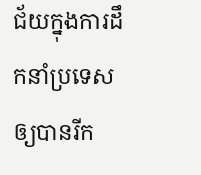ជ័យក្នុងការដឹកនាំប្រទេសឲ្យបានរីក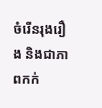ចំរើនរុងរឿង និងជាភាពកក់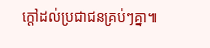ក្តៅដល់ប្រជាជនគ្រប់ៗគ្នា៕